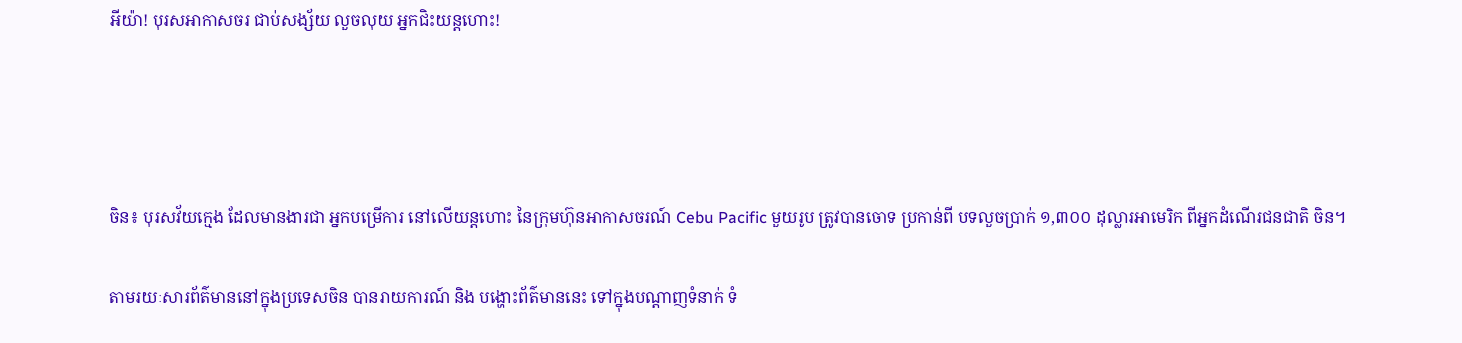អីយ៉ា! បុរសអាកាសចរ ជាប់សង្ស័យ លួចលុយ អ្នកជិះយន្ដហោះ!




ចិន៖ បុរសវ័យក្មេង ដែលមានងារជា អ្នកបម្រើការ នៅលើយន្ដហោះ នៃក្រុមហ៊ុនអាកាសចរណ៍ Cebu Pacific មួយរូប ត្រូវបានចោទ ប្រកាន់ពី បទលួចប្រាក់ ១,៣០០ ដុល្លារអាមេរិក ពីអ្នកដំណើរជនជាតិ ចិន។

តាមរយៈសារព័ត៌មាននៅក្នុងប្រទេសចិន បានរាយការណ៍ និង បង្ហោះព័ត៌មាននេះ ទៅក្នុងបណ្ដាញទំនាក់ ទំ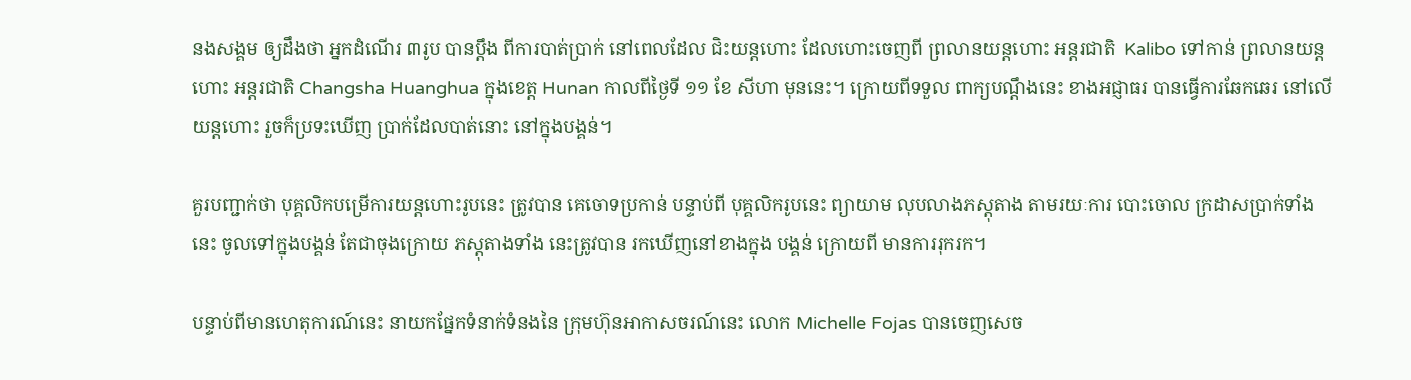នងសង្គម ឲ្យដឹងថា អ្នកដំណើរ ៣រូប បានប្ដឹង ពីការបាត់ប្រាក់ នៅពេលដែល ជិះយន្ដហោះ ដែលហោះចេញពី ព្រលានយន្ដហោះ អន្ដរជាតិ  Kalibo ទៅកាន់ ព្រលានយន្ដហោះ អន្ដរជាតិ Changsha Huanghua ក្នុងខេត្ដ Hunan កាលពីថ្ងៃទី ១១ ខែ សីហា មុននេះ។ ក្រោយពីទទួល ពាក្យបណ្ដឹងនេះ ខាងអជ្ញាធរ បានធ្វើការឆែកឆេរ នៅលើយន្ដហោះ រួចក៏ប្រទះឃើញ ប្រាក់ដែលបាត់នោះ នៅក្នុងបង្គន់។

គួរបញ្ជាក់ថា បុគ្គលិកបម្រើការយន្ដហោះរូបនេះ ត្រូវបាន គេចោទប្រកាន់ បន្ទាប់ពី បុគ្គលិករូបនេះ ព្យាយាម លុបលាងភស្ដុតាង តាមរយៈការ បោះចោល ក្រដាសប្រាក់ទាំងនេះ ចូលទៅក្នុងបង្គន់ តែជាចុងក្រោយ ភស្ដុតាងទាំង នេះត្រូវបាន រកឃើញនៅខាងក្នុង បង្គន់ ក្រោយពី មានការរុករក។

បន្ទាប់ពីមានហេតុការណ៍នេះ នាយកផ្នែកទំនាក់ទំនងនៃ ក្រុមហ៊ុនអាកាសចរណ៍នេះ លោក Michelle Fojas បានចេញសេច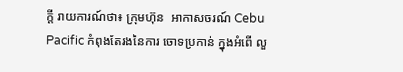ក្ដី រាយការណ៍ថា៖ ក្រុមហ៊ុន  អាកាសចរណ៍ Cebu Pacific កំពុងតែរងនៃការ ចោទប្រកាន់ ក្នុងអំពើ លួ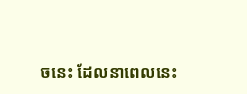ចនេះ ដែលនាពេលនេះ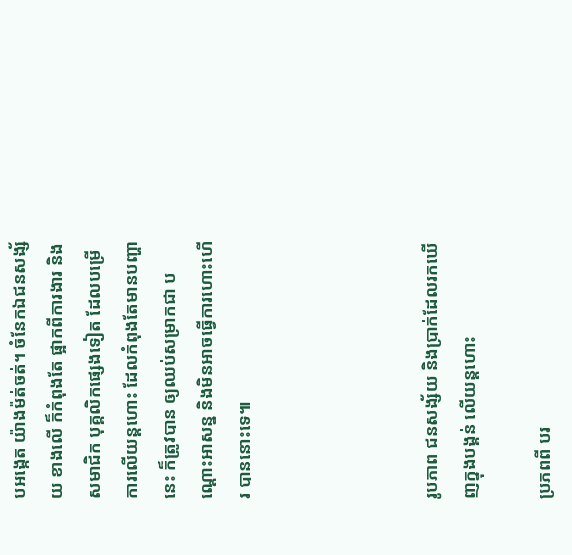បអង្កេត យ៉ាងម៉ត់ចត់។ ចំនែកឯជនសង្ស័យ ខាងលើ ក៏កំពុងតែ ផ្អាកពីការងារ និង សមាជិក បុគ្គលិកផ្សេងទៀត ដែលបម្រើការលើយន្ដហោះ ដែលកំពុងតែមានបញ្ហានេះ ក៏ត្រូវបាន ឲ្យឈប់សម្រាកជា បណ្ដោះអាសន្ន និងមិនអាចធ្វើការហោះហើរ បាននោះទេ៕




រូបភាព ជនសង្ស័យ និងប្រាក់ដែលរកឃើញក្នុងបង្គន់ លើយន្ដហោះ

ប្រភពពី បរ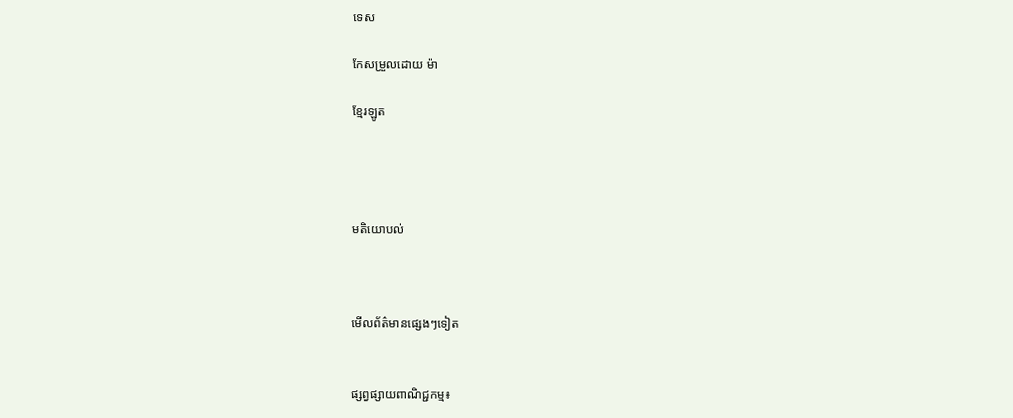ទេស

កែសម្រួលដោយ ម៉ា

ខ្មែរឡូត




មតិយោបល់



មើលព័ត៌មានផ្សេងៗទៀត


ផ្សព្វផ្សាយពាណិជ្ជកម្ម៖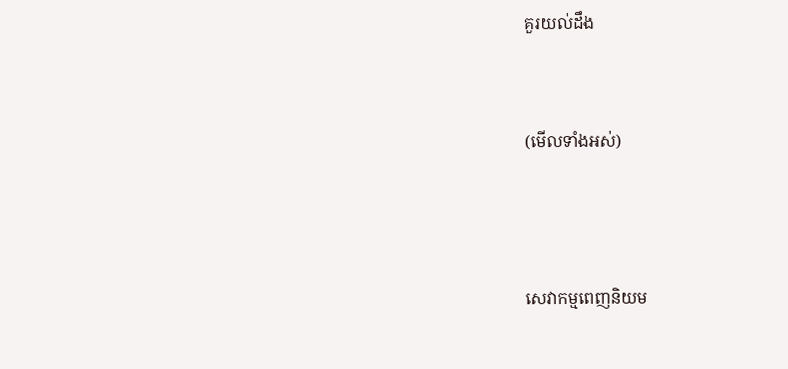គួរយល់ដឹង


(មើលទាំងអស់)



សេវាកម្មពេញនិយម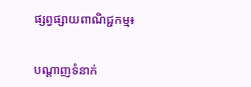ផ្សព្វផ្សាយពាណិជ្ជកម្ម៖


បណ្តាញទំនាក់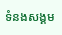ទំនងសង្គម